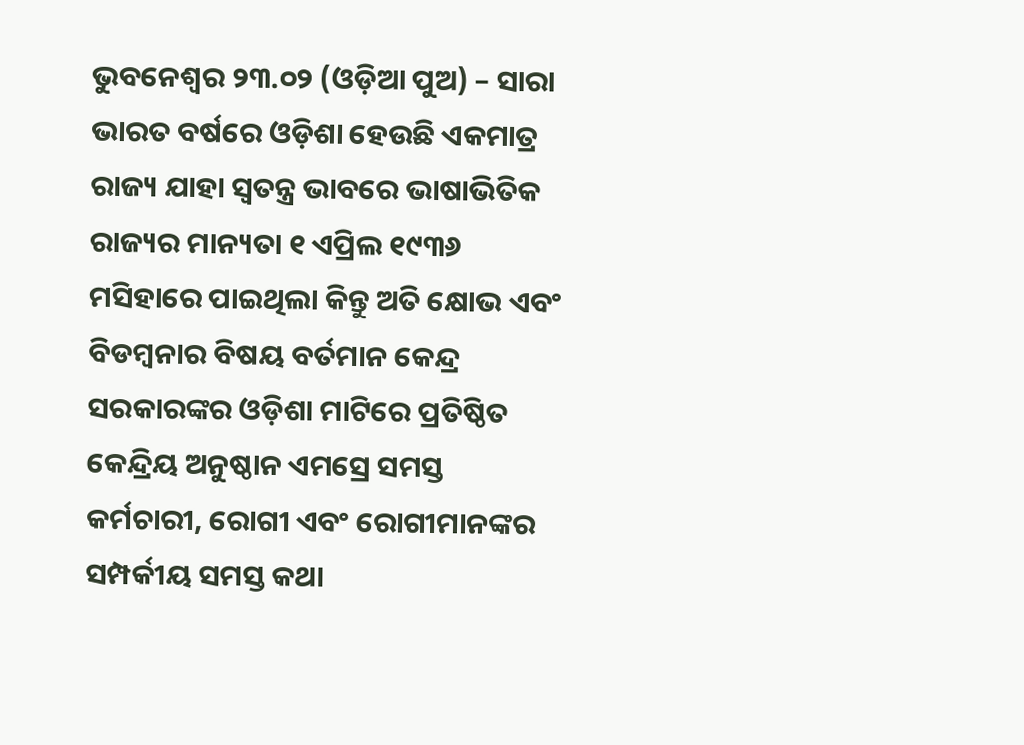ଭୁବନେଶ୍ୱର ୨୩.୦୨ (ଓଡ଼ିଆ ପୁଅ) – ସାରା ଭାରତ ବର୍ଷରେ ଓଡ଼ିଶା ହେଉଛି ଏକମାତ୍ର ରାଜ୍ୟ ଯାହା ସ୍ୱତନ୍ତ୍ର ଭାବରେ ଭାଷାଭିତିକ ରାଜ୍ୟର ମାନ୍ୟତା ୧ ଏପ୍ରିଲ ୧୯୩୬ ମସିହାରେ ପାଇଥିଲା କିନ୍ତୁ ଅତି କ୍ଷୋଭ ଏବଂ ବିଡମ୍ବନାର ବିଷୟ ବର୍ତମାନ କେନ୍ଦ୍ର ସରକାରଙ୍କର ଓଡ଼ିଶା ମାଟିରେ ପ୍ରତିଷ୍ଠିତ କେନ୍ଦ୍ରିୟ ଅନୁଷ୍ଠାନ ଏମସ୍ରେ ସମସ୍ତ କର୍ମଚାରୀ, ରୋଗୀ ଏବଂ ରୋଗୀମାନଙ୍କର ସମ୍ପର୍କୀୟ ସମସ୍ତ କଥା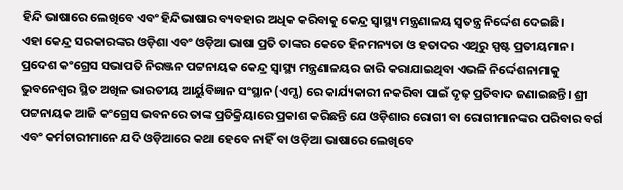ହିନ୍ଦି ଭାଷାରେ ଲେଖିବେ ଏବଂ ହିନ୍ଦିଭାଷାର ବ୍ୟବହାର ଅଧିକ କରିବାକୁ କେନ୍ଦ୍ର ସ୍ୱାସ୍ଥ୍ୟ ମନ୍ତ୍ରଣାଳୟ ସ୍ୱତନ୍ତ୍ର ନିର୍ଦ୍ଦେଶ ଦେଇଛି।
ଏହା କେନ୍ଦ୍ର ସରକାରଙ୍କର ଓଡ଼ିଶା ଏବଂ ଓଡ଼ିଆ ଭାଷା ପ୍ରତି ତାଙ୍କର କେତେ ହିନମନ୍ୟତା ଓ ହତାଦର ଏଥିରୁ ସ୍ପଷ୍ଟ ପ୍ରତୀୟମାନ। ପ୍ରଦେଶ କଂଗ୍ରେସ ସଭାପତି ନିରଞ୍ଜନ ପଟ୍ଟନାୟକ କେନ୍ଦ୍ର ସ୍ୱାସ୍ଥ୍ୟ ମନ୍ତ୍ରଣାଳୟର ଜାରି କରାଯାଇଥିବା ଏଭଳି ନିର୍ଦ୍ଦେଶନାମାକୁ ଭୁବନେଶ୍ୱର ସ୍ଥିତ ଅଖିଳ ଭାରତୀୟ ଆର୍ୟୁବିଜ୍ଞାନ ସଂସ୍ଥାନ (ଏମ୍ସ) ରେ କାର୍ଯ୍ୟକାରୀ ନକରିବା ପାଇଁ ଦୃଢ଼ ପ୍ରତିବାଦ ଜଣାଇଛନ୍ତି। ଶ୍ରୀ ପଟ୍ଟନାୟକ ଆଜି କଂଗ୍ରେସ ଭବନରେ ତାଙ୍କ ପ୍ରତିକ୍ରିୟାରେ ପ୍ରକାଶ କରିଛନ୍ତି ଯେ ଓଡ଼ିଶାର ରୋଗୀ ବା ରୋଗୀମାନଙ୍କର ପରିବାର ବର୍ଗ ଏବଂ କର୍ମଚାରୀମାନେ ଯଦି ଓଡ଼ିଆରେ କଥା ହେବେ ନାହିଁ ବା ଓଡ଼ିଆ ଭାଷାରେ ଲେଖିବେ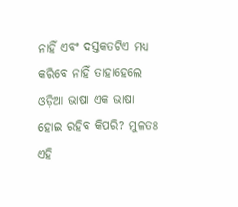ନାହିଁ ଏବଂ ଦସ୍ତକତଟିଏ ମଧ୍ୟ କରିବେ ନାହିଁ ତାହାହେଲେ ଓଡ଼ିଆ ଭାଷା ଏକ ଭାଷା ହୋଇ ରହିବ କିପରି? ମୁଳତଃ ଏହି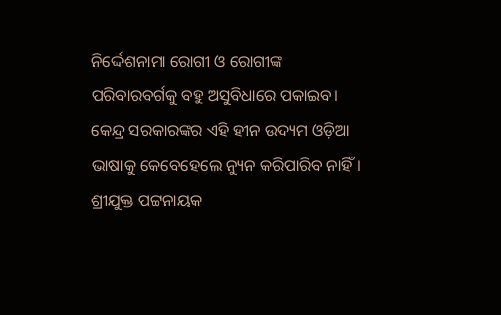ନିର୍ଦ୍ଦେଶନାମା ରୋଗୀ ଓ ରୋଗୀଙ୍କ ପରିବାରବର୍ଗକୁ ବହୁ ଅସୁବିଧାରେ ପକାଇବ। କେନ୍ଦ୍ର ସରକାରଙ୍କର ଏହି ହୀନ ଉଦ୍ୟମ ଓଡ଼ିଆ ଭାଷାକୁ କେବେହେଲେ ନ୍ୟୁନ କରିପାରିବ ନାହିଁ। ଶ୍ରୀଯୁକ୍ତ ପଟ୍ଟନାୟକ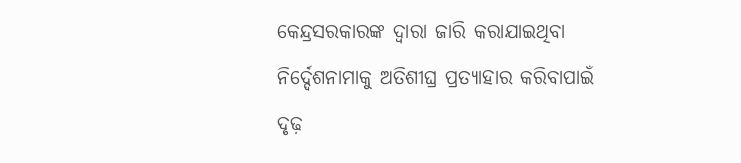କେନ୍ଦ୍ରସରକାରଙ୍କ ଦ୍ୱାରା ଜାରି କରାଯାଇଥିବା ନିର୍ଦ୍ଦେଶନାମାକୁ ଅତିଶୀଘ୍ର ପ୍ରତ୍ୟାହାର କରିବାପାଇଁ ଦୃଢ଼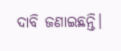ଦାବି ଜଣାଇଛନ୍ତି।